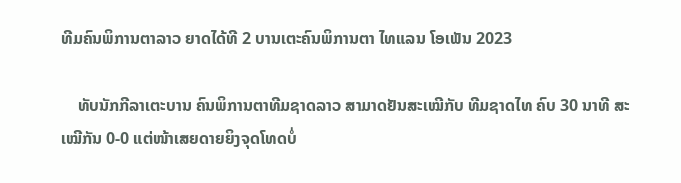ທີມຄົນພິການຕາລາວ ຍາດໄດ້ທີ 2 ບານເຕະຄົນພິການຕາ ໄທແລນ ໂອເພັນ 2023

    ທັບນັກກີລາເຕະບານ ຄົນພິການຕາທີມຊາດລາວ ສາມາດຢັນສະເໝີກັບ ທີມຊາດໄທ ຄົບ 30 ນາທີ ສະເໝີກັນ 0-0 ແຕ່ໜ້າເສຍດາຍຍິງຈຸດໂທດບໍ່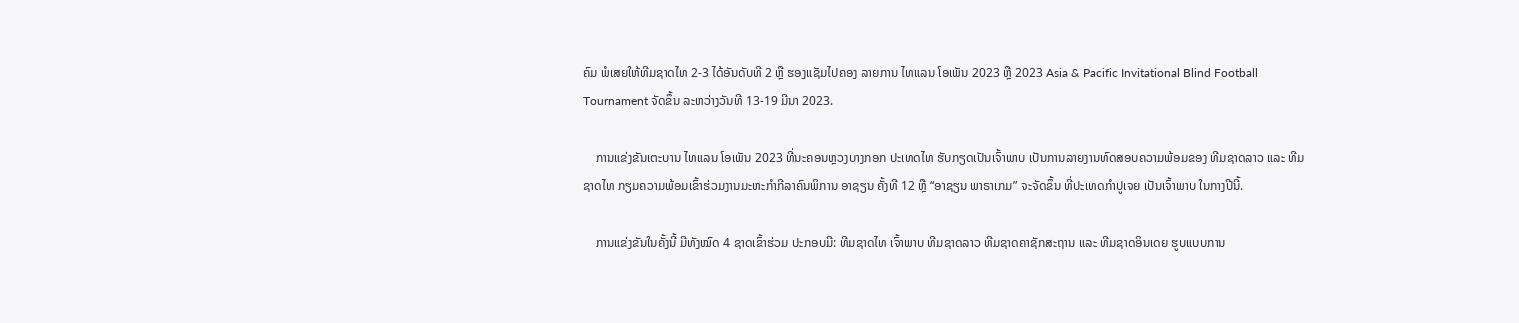ຄົມ ພໍເສຍໃຫ້ທີມຊາດໄທ 2-3 ໄດ້ອັນດັບທີ 2 ຫຼື ຮອງແຊັມໄປຄອງ ລາຍການ ໄທແລນ ໂອເພັນ 2023 ຫຼື 2023 Asia & Pacific Invitational Blind Football Tournament ຈັດຂຶ້ນ ລະຫວ່າງວັນທີ 13-19 ມີນາ 2023.

    ການແຂ່ງຂັນເຕະບານ ໄທແລນ ໂອເພັນ 2023 ທີ່ນະຄອນຫຼວງບາງກອກ ປະເທດໄທ ຮັບກຽດເປັນເຈົ້າພາບ ເປັນການລາຍງານທົດສອບຄວາມພ້ອມຂອງ ທີມຊາດລາວ ແລະ ທີມຊາດໄທ ກຽມຄວາມພ້ອມເຂົ້າຮ່ວມງານມະຫະກຳກີລາຄົນພິການ ອາຊຽນ ຄັ້ງທີ 12 ຫຼື “ອາຊຽນ ພາຣາເກມ” ຈະຈັດຂຶ້ນ ທີ່ປະເທດກຳປູເຈຍ ເປັນເຈົ້າພາບ ໃນກາງປີນີ້.

    ການແຂ່ງຂັນໃນຄັ້ງນີ້ ມີທັງໝົດ 4 ຊາດເຂົ້າຮ່ວມ ປະກອບມີ: ທີມຊາດໄທ ເຈົ້າພາບ ທີມຊາດລາວ ທີມຊາດຄາຊັກສະຖານ ແລະ ທີມຊາດອິນເດຍ ຮູບແບບການ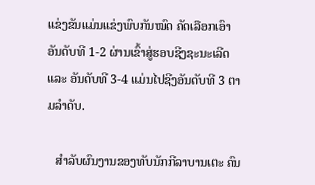ແຂ່ງຂັນແມ່ນແຂ່ງພົບກັນໝົດ ຄັດເລືອກເອົາອັນດັບທີ 1-2 ຜ່ານເຂົ້າສູ່ຮອບຊີງຊະນະເລີດ ແລະ ອັນດັບທີ 3-4 ແມ່ນໄປຊີງອັນດັບທີ 3 ຕາມລຳດັບ.

   ສຳລັບຜົນງານຂອງທັບນັກກີລາບານເຕະ ຄົນ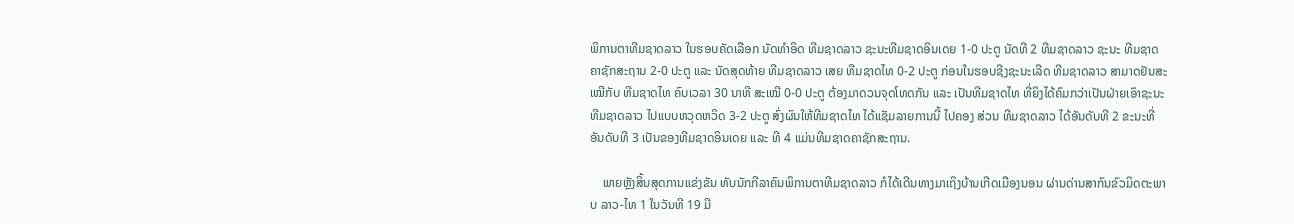ພິການຕາທີມຊາດລາວ ໃນຮອບຄັດເລືອກ ນັດທຳອິດ ທີມຊາດລາວ ຊະນະທີມຊາດອິນເດຍ 1-0 ປະຕູ ນັດທີ 2 ທີມຊາດລາວ ຊະນະ ທີມຊາດຄາຊັກສະຖານ 2-0 ປະຕູ ແລະ ນັດສຸດທ້າຍ ທີມຊາດລາວ ເສຍ ທີມຊາດໄທ 0-2 ປະຕູ ກ່ອນໃນຮອບຊີງຊະນະເລີດ ທີມຊາດລາວ ສາມາດຢັນສະເໝີກັບ ທີມຊາດໄທ ຄົບເວລາ 30 ນາທີ ສະເໝີ 0-0 ປະຕູ ຕ້ອງມາດວນຈຸດໂທດກັນ ແລະ ເປັນທີມຊາດໄທ ທີ່ຍິງໄດ້ຄົມກວ່າເປັນຝ່າຍເອົາຊະນະ ທີມຊາດລາວ ໄປແບບຫວຸດຫວິດ 3-2 ປະຕູ ສົ່ງຜົນໃຫ້ທີມຊາດໄທ ໄດ້ແຊັມລາຍການນີ້ ໄປຄອງ ສ່ວນ ທີມຊາດລາວ ໄດ້ອັນດັບທີ 2 ຂະນະທີ່ອັນດັບທີ 3 ເປັນຂອງທີມຊາດອິນເດຍ ແລະ ທີ 4 ແມ່ນທີມຊາດຄາຊັກສະຖານ.

    ພາຍຫຼັງສິ້ນສຸດການແຂ່ງຂັນ ທັບນັກກີລາຄົນພິການຕາທີມຊາດລາວ ກໍໄດ້ເດີນທາງມາເຖິງບ້ານເກີດເມືອງນອນ ຜ່ານດ່ານສາກົນຂົວມິດຕະພາບ ລາວ-ໄທ 1 ໃນວັນທີ 19 ມີ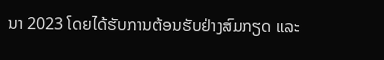ນາ 2023 ໂດຍໄດ້ຮັບການຕ້ອນຮັບຢ່າງສົມກຽດ ແລະ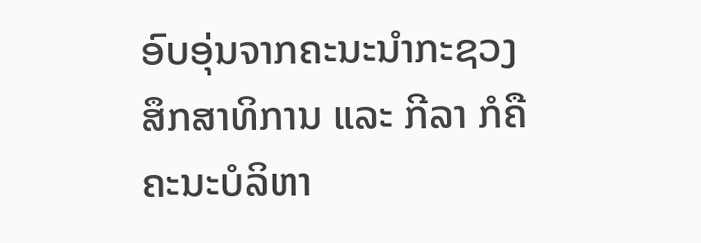ອົບອຸ່ນຈາກຄະນະນຳກະຊວງສຶກສາທິການ ແລະ ກີລາ ກໍຄື ຄະນະບໍລິຫາ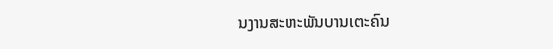ນງານສະຫະພັນບານເຕະຄົນ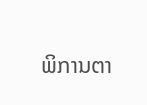ພິການຕາ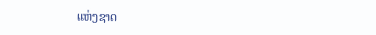ແຫ່ງຊາດ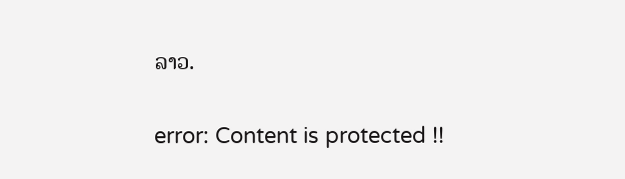ລາວ.

error: Content is protected !!